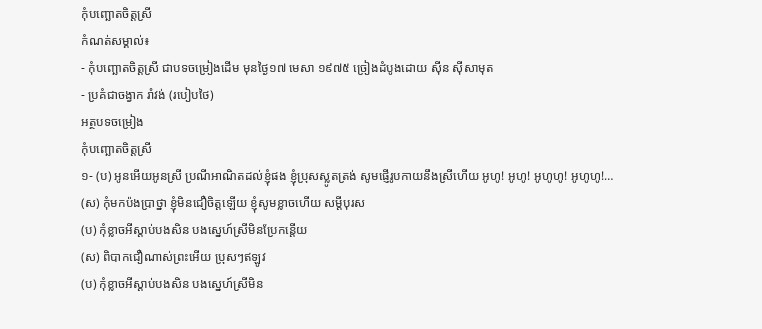កុំបញ្ឆោតចិត្តស្រី
កំណត់សម្គាល់៖
- កុំបញ្ឆោតចិត្តស្រី ជាបទចម្រៀងដើម មុនថ្ងៃ១៧ មេសា ១៩៧៥ ច្រៀងដំបូងដោយ ស៊ីន ស៊ីសាមុត
- ប្រគំជាចង្វាក រាំវង់ (របៀបថៃ)
អត្ថបទចម្រៀង
កុំបញ្ឆោតចិត្តស្រី
១- (ប) អូនអើយអូនស្រី ប្រណីអាណិតដល់ខ្ញុំផង ខ្ញុំប្រុសស្លូតត្រង់ សូមផ្ញើរូបកាយនឹងស្រីហើយ អូហូ! អូហូ! អូហូហូ! អូហូហូ!…
(ស) កុំមកប៉ងប្រាថ្នា ខ្ញុំមិនជឿចិត្តឡើយ ខ្ញុំសូមខ្លាចហើយ សម្ដីបុរស
(ប) កុំខ្លាចអីស្ដាប់បងសិន បងស្នេហ៍ស្រីមិនប្រែកន្តើយ
(ស) ពិបាកជឿណាស់ព្រះអើយ ប្រុសៗឥឡូវ
(ប) កុំខ្លាចអីស្ដាប់បងសិន បងស្នេហ៍ស្រីមិន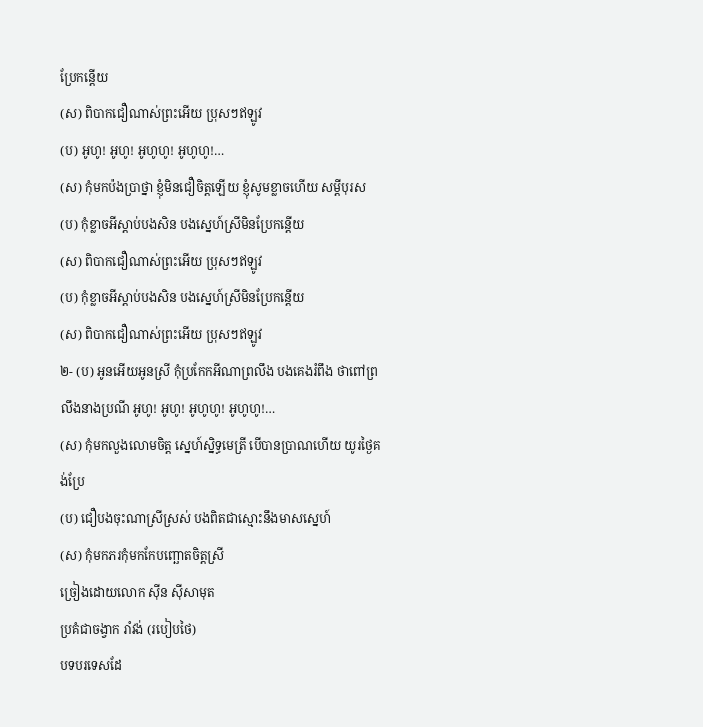ប្រែកន្តើយ
(ស) ពិបាកជឿណាស់ព្រះអើយ ប្រុសៗឥឡូវ
(ប) អូហូ! អូហូ! អូហូហូ! អូហូហូ!…
(ស) កុំមកប៉ងប្រាថ្នា ខ្ញុំមិនជឿចិត្តឡើយ ខ្ញុំសូមខ្លាចហើយ សម្ដីបុរស
(ប) កុំខ្លាចអីស្ដាប់បងសិន បងស្នេហ៍ស្រីមិនប្រែកន្តើយ
(ស) ពិបាកជឿណាស់ព្រះអើយ ប្រុសៗឥឡូវ
(ប) កុំខ្លាចអីស្ដាប់បងសិន បងស្នេហ៍ស្រីមិនប្រែកន្តើយ
(ស) ពិបាកជឿណាស់ព្រះអើយ ប្រុសៗឥឡូវ
២- (ប) អូនអើយអូនស្រី កុំប្រកែកអីណាព្រលឹង បងគេងរំពឹង ថាពៅព្រលឹងនាងប្រណី អូហូ! អូហូ! អូហូហូ! អូហូហូ!…
(ស) កុំមកលួងលោមចិត្ត ស្នេហ៍ស្និទ្ធមេត្រី បើបានប្រាណហើយ យូរថ្ងៃគង់ប្រែ
(ប) ជឿបងចុះណាស្រីស្រស់ បងពិតជាស្មោះនឹងមាសស្នេហ៍
(ស) កុំមកភរកុំមកកែបញ្ឆោតចិត្តស្រី
ច្រៀងដោយលោក ស៊ីន ស៊ីសាមុត
ប្រគំជាចង្វាក រាំវង់ (របៀបថៃ)
បទបរទេសដែ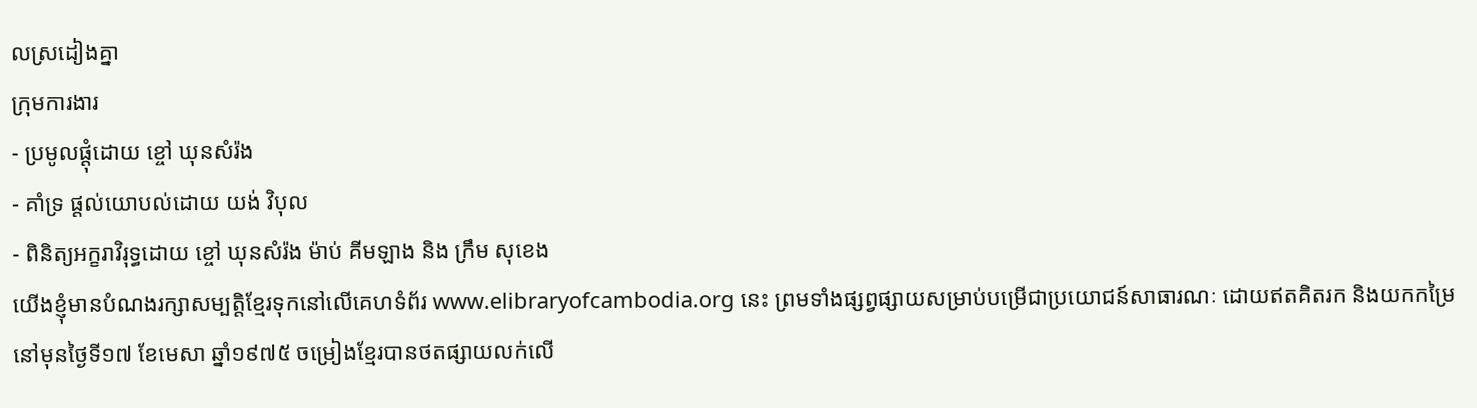លស្រដៀងគ្នា
ក្រុមការងារ
- ប្រមូលផ្ដុំដោយ ខ្ចៅ ឃុនសំរ៉ង
- គាំទ្រ ផ្ដល់យោបល់ដោយ យង់ វិបុល
- ពិនិត្យអក្ខរាវិរុទ្ធដោយ ខ្ចៅ ឃុនសំរ៉ង ម៉ាប់ គីមឡាង និង ក្រឹម សុខេង
យើងខ្ញុំមានបំណងរក្សាសម្បត្តិខ្មែរទុកនៅលើគេហទំព័រ www.elibraryofcambodia.org នេះ ព្រមទាំងផ្សព្វផ្សាយសម្រាប់បម្រើជាប្រយោជន៍សាធារណៈ ដោយឥតគិតរក និងយកកម្រៃ នៅមុនថ្ងៃទី១៧ ខែមេសា ឆ្នាំ១៩៧៥ ចម្រៀងខ្មែរបានថតផ្សាយលក់លើ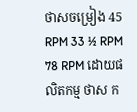ថាសចម្រៀង 45 RPM 33 ½ RPM 78 RPM ដោយផលិតកម្ម ថាស ក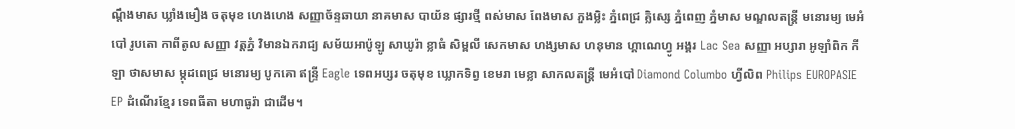ណ្ដឹងមាស ឃ្លាំងមឿង ចតុមុខ ហេងហេង សញ្ញាច័ន្ទឆាយា នាគមាស បាយ័ន ផ្សារថ្មី ពស់មាស ពែងមាស ភួងម្លិះ ភ្នំពេជ្រ គ្លិស្សេ ភ្នំពេញ ភ្នំមាស មណ្ឌលតន្រ្តី មនោរម្យ មេអំបៅ រូបតោ កាពីតូល សញ្ញា វត្តភ្នំ វិមានឯករាជ្យ សម័យអាប៉ូឡូ សាឃូរ៉ា ខ្លាធំ សិម្ពលី សេកមាស ហង្សមាស ហនុមាន ហ្គាណេហ្វូ អង្គរ Lac Sea សញ្ញា អប្សារា អូឡាំពិក កីឡា ថាសមាស ម្កុដពេជ្រ មនោរម្យ បូកគោ ឥន្ទ្រី Eagle ទេពអប្សរ ចតុមុខ ឃ្លោកទិព្វ ខេមរា មេខ្លា សាកលតន្ត្រី មេអំបៅ Diamond Columbo ហ្វីលិព Philips EUROPASIE EP ដំណើរខ្មែរ ទេពធីតា មហាធូរ៉ា ជាដើម។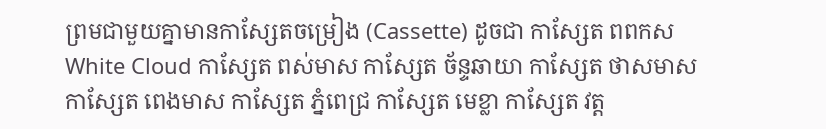ព្រមជាមួយគ្នាមានកាសែ្សតចម្រៀង (Cassette) ដូចជា កាស្សែត ពពកស White Cloud កាស្សែត ពស់មាស កាស្សែត ច័ន្ទឆាយា កាស្សែត ថាសមាស កាស្សែត ពេងមាស កាស្សែត ភ្នំពេជ្រ កាស្សែត មេខ្លា កាស្សែត វត្ត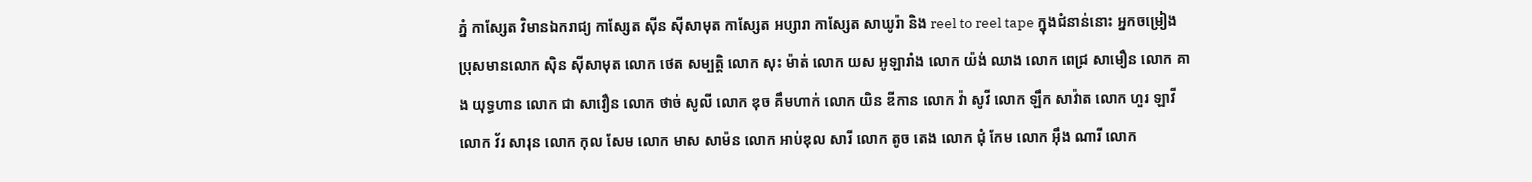ភ្នំ កាស្សែត វិមានឯករាជ្យ កាស្សែត ស៊ីន ស៊ីសាមុត កាស្សែត អប្សារា កាស្សែត សាឃូរ៉ា និង reel to reel tape ក្នុងជំនាន់នោះ អ្នកចម្រៀង ប្រុសមានលោក ស៊ិន ស៊ីសាមុត លោក ថេត សម្បត្តិ លោក សុះ ម៉ាត់ លោក យស អូឡារាំង លោក យ៉ង់ ឈាង លោក ពេជ្រ សាមឿន លោក គាង យុទ្ធហាន លោក ជា សាវឿន លោក ថាច់ សូលី លោក ឌុច គឹមហាក់ លោក យិន ឌីកាន លោក វ៉ា សូវី លោក ឡឹក សាវ៉ាត លោក ហួរ ឡាវី លោក វ័រ សារុន លោក កុល សែម លោក មាស សាម៉ន លោក អាប់ឌុល សារី លោក តូច តេង លោក ជុំ កែម លោក អ៊ឹង ណារី លោក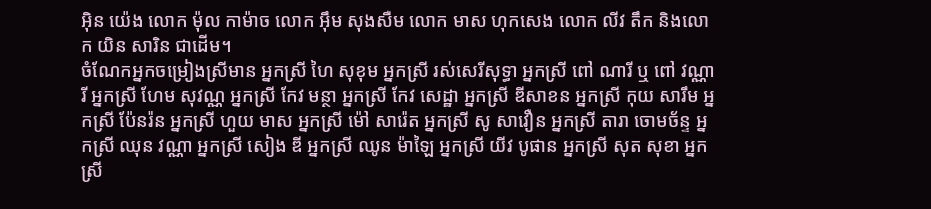អ៊ិន យ៉េង លោក ម៉ុល កាម៉ាច លោក អ៊ឹម សុងសឺម លោក មាស ហុកសេង លោក លីវ តឹក និងលោក យិន សារិន ជាដើម។
ចំណែកអ្នកចម្រៀងស្រីមាន អ្នកស្រី ហៃ សុខុម អ្នកស្រី រស់សេរីសុទ្ធា អ្នកស្រី ពៅ ណារី ឬ ពៅ វណ្ណារី អ្នកស្រី ហែម សុវណ្ណ អ្នកស្រី កែវ មន្ថា អ្នកស្រី កែវ សេដ្ឋា អ្នកស្រី ឌីសាខន អ្នកស្រី កុយ សារឹម អ្នកស្រី ប៉ែនរ៉ន អ្នកស្រី ហួយ មាស អ្នកស្រី ម៉ៅ សារ៉េត អ្នកស្រី សូ សាវឿន អ្នកស្រី តារា ចោមច័ន្ទ អ្នកស្រី ឈុន វណ្ណា អ្នកស្រី សៀង ឌី អ្នកស្រី ឈូន ម៉ាឡៃ អ្នកស្រី យីវ បូផាន អ្នកស្រី សុត សុខា អ្នកស្រី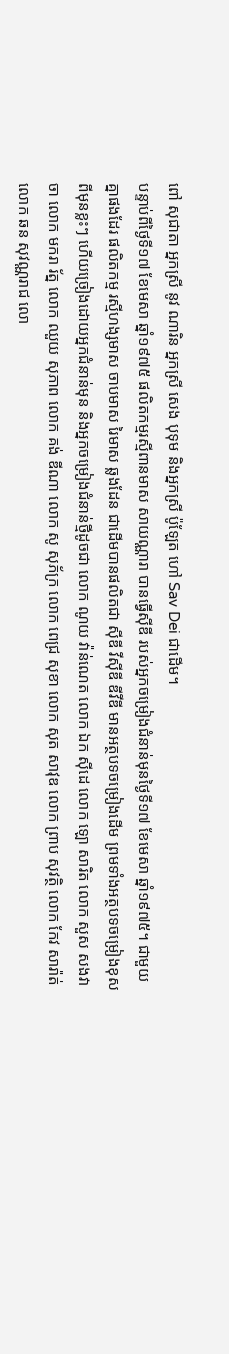ពៅ សុជាតា អ្នកស្រី នូវ ណារិន អ្នកស្រី សេង បុទុម និងអ្នកស្រី ប៉ូឡែត ហៅ Sav Dei ជាដើម។
បន្ទាប់ពីថ្ងៃទី១៧ ខែមេសា ឆ្នាំ១៩៧៥ ផលិតកម្មរស្មីពានមាស សាយណ្ណារា បានធ្វើស៊ីឌី របស់អ្នកចម្រៀងជំនាន់មុនថ្ងៃទី១៧ ខែមេសា ឆ្នាំ១៩៧៥។ ជាមួយគ្នាផងដែរ ផលិតកម្ម រស្មីហង្សមាស ចាបមាស រៃមាស ឆ្លងដែន ជាដើមបានផលិតជា ស៊ីឌី វីស៊ីឌី ឌីវីឌី មានអត្ថបទចម្រៀងដើម ព្រមទាំងអត្ថបទចម្រៀងខុសពីមុនខ្លះៗ ហើយច្រៀងដោយអ្នកជំនាន់មុន និងអ្នកចម្រៀងជំនាន់ថ្មីដូចជា លោក ណូយ វ៉ាន់ណេត លោក ឯក ស៊ីដេ លោក ឡោ សារិត លោក សួស សងវាចា លោក មករា រ័ត្ន លោក ឈួយ សុភាព លោក គង់ ឌីណា លោក សូ សុភ័ក្រ លោក ពេជ្រ សុខា លោក សុត សាវុឌ លោក ព្រាប សុវត្ថិ លោក កែវ សារ៉ាត់ លោក ឆន សុវណ្ណរាជ លោ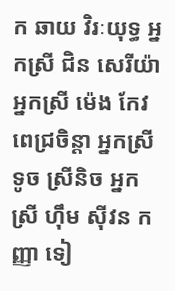ក ឆាយ វិរៈយុទ្ធ អ្នកស្រី ជិន សេរីយ៉ា អ្នកស្រី ម៉េង កែវពេជ្រចិន្តា អ្នកស្រី ទូច ស្រីនិច អ្នកស្រី ហ៊ឹម ស៊ីវន កញ្ញា ទៀ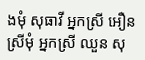ងមុំ សុធាវី អ្នកស្រី អឿន ស្រីមុំ អ្នកស្រី ឈួន សុ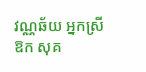វណ្ណឆ័យ អ្នកស្រី ឱក សុគ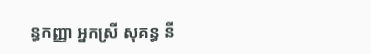ន្ធកញ្ញា អ្នកស្រី សុគន្ធ នី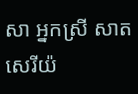សា អ្នកស្រី សាត សេរីយ៉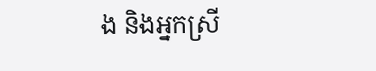ង និងអ្នកស្រី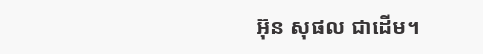អ៊ុន សុផល ជាដើម។